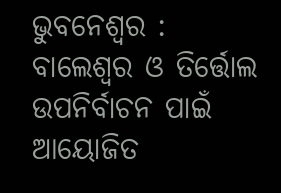ଭୁବନେଶ୍ୱର : ବାଲେଶ୍ୱର ଓ ତିର୍ତ୍ତୋଲ ଉପନିର୍ବାଚନ ପାଇଁ ଆୟୋଜିତ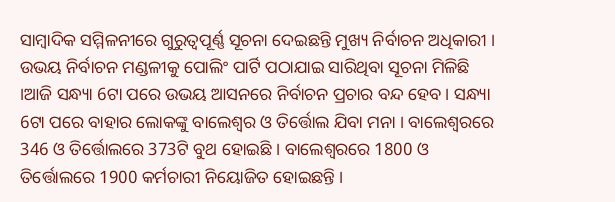ସାମ୍ବାଦିକ ସମ୍ମିଳନୀରେ ଗୁରୁତ୍ୱପୂର୍ଣ୍ଣ ସୂଚନା ଦେଇଛନ୍ତି ମୁଖ୍ୟ ନିର୍ବାଚନ ଅଧିକାରୀ । ଉଭୟ ନିର୍ବାଚନ ମଣ୍ଡଳୀକୁ ପୋଲିଂ ପାର୍ଟି ପଠାଯାଇ ସାରିଥିବା ସୂଚନା ମିଳିଛି ।ଆଜି ସନ୍ଧ୍ୟା 6ଟା ପରେ ଉଭୟ ଆସନରେ ନିର୍ବାଚନ ପ୍ରଚାର ବନ୍ଦ ହେବ । ସନ୍ଧ୍ୟା 6ଟା ପରେ ବାହାର ଲୋକଙ୍କୁ ବାଲେଶ୍ୱର ଓ ତିର୍ତ୍ତୋଲ ଯିବା ମନା । ବାଲେଶ୍ୱରରେ 346 ଓ ତିର୍ତ୍ତୋଲରେ 373ଟି ବୁଥ ହୋଇଛି । ବାଲେଶ୍ୱରରେ 1800 ଓ ତିର୍ତ୍ତୋଲରେ 1900 କର୍ମଚାରୀ ନିୟୋଜିତ ହୋଇଛନ୍ତି ।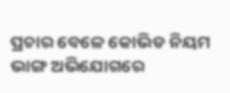ପ୍ରଚାର ବେଳେ କୋଭିଡ ନିୟମ ଭାଙ୍ଗ ଅଭିଯୋଗରେ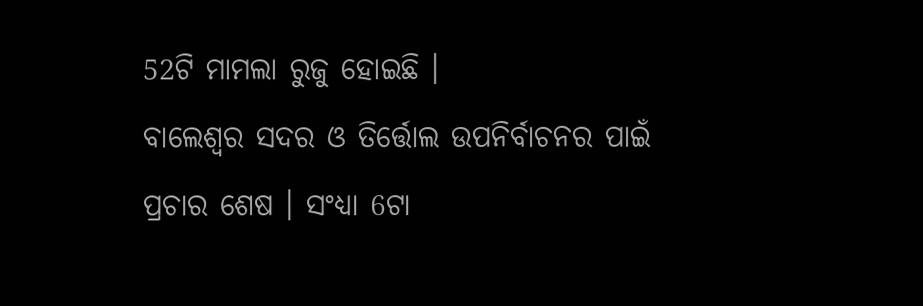52ଟି ମାମଲା ରୁଜୁ ହୋଇଛି ।
ବାଲେଶ୍ଵର ସଦର ଓ ତିର୍ତ୍ତୋଲ ଉପନିର୍ବାଚନର ପାଇଁ ପ୍ରଚାର ଶେଷ । ସଂଧ୍ୟା 6ଟା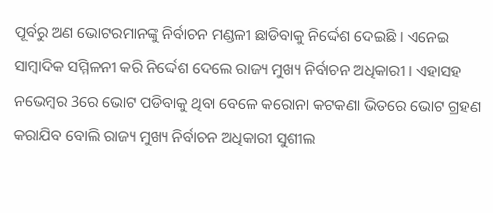ପୂର୍ବରୁ ଅଣ ଭୋଟରମାନଙ୍କୁ ନିର୍ବାଚନ ମଣ୍ଡଳୀ ଛାଡିବାକୁ ନିର୍ଦ୍ଦେଶ ଦେଇଛି । ଏନେଇ ସାମ୍ବାଦିକ ସମ୍ମିଳନୀ କରି ନିର୍ଦ୍ଦେଶ ଦେଲେ ରାଜ୍ୟ ମୁଖ୍ୟ ନିର୍ବାଚନ ଅଧିକାରୀ । ଏହାସହ ନଭେମ୍ବର 3ରେ ଭୋଟ ପଡିବାକୁ ଥିବା ବେଳେ କରୋନା କଟକଣା ଭିତରେ ଭୋଟ ଗ୍ରହଣ କରାଯିବ ବୋଲି ରାଜ୍ୟ ମୁଖ୍ୟ ନିର୍ବାଚନ ଅଧିକାରୀ ସୁଶୀଲ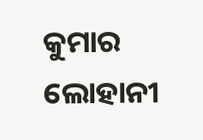କୁମାର ଲୋହାନୀ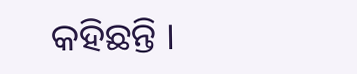କହିଛନ୍ତି ।